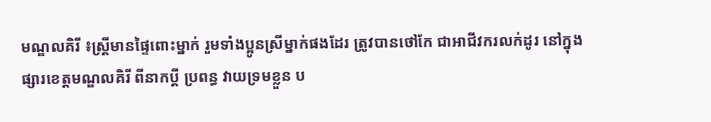មណ្ឌលគិរី ៖ស្រ្តីមានផ្ទៃពោះម្នាក់ រួមទាំងប្អូនស្រីម្នាក់ផងដែរ ត្រូវបានថៅកែ ជាអាជីវករលក់ដូរ នៅក្នុងផ្សារខេត្តមណ្ឌលគិរី ពីនាកប្តី ប្រពន្ធ វាយទ្រមខ្លួន ប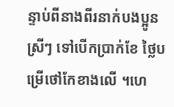ន្ទាប់ពីនាងពីរនាក់បងប្អូនស្រីៗ ទៅបើកប្រាក់ខែ ថ្លៃបម្រើថៅកែខាងលើ ។ហេ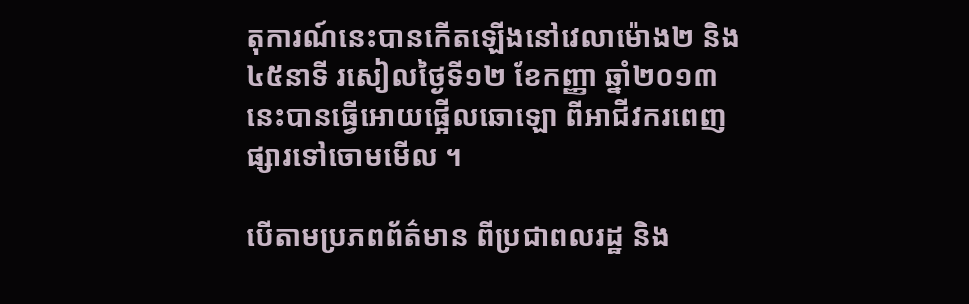តុការណ៍នេះបានកើតឡើងនៅវេលាម៉ោង២ និង៤៥នាទី រសៀលថ្ងៃទី១២ ខែកញ្ញា ឆ្នាំ២០១៣ នេះបានធ្វើអោយផ្អើលឆោឡោ ពីអាជីវករពេញផ្សារទៅចោមមើល ។

បើតាមប្រភពព័ត៌មាន ពីប្រជាពលរដ្ឋ និង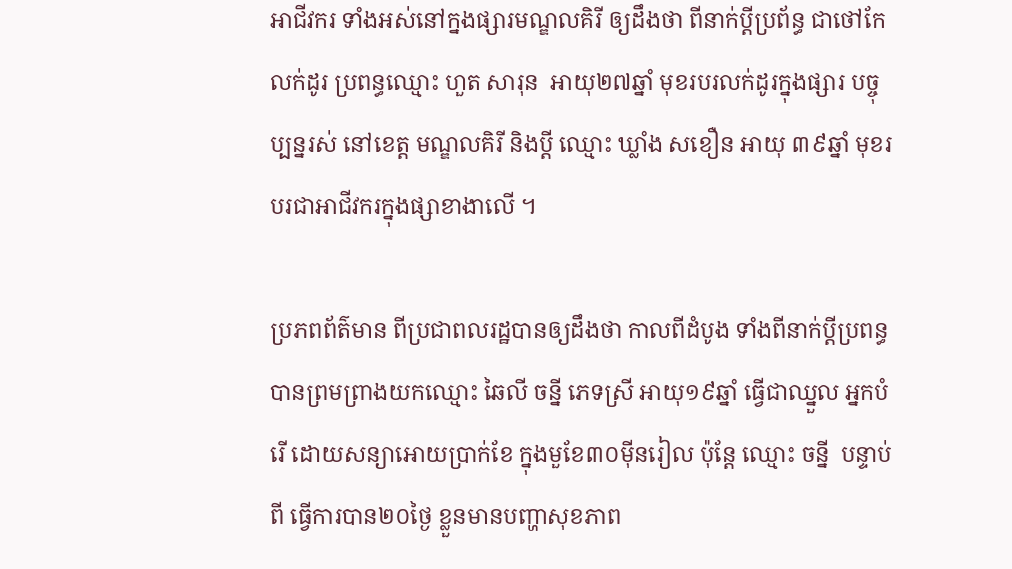អាជីវករ ទាំងអស់នៅក្នងផ្សារមណ្ឌលគិរី ឲ្យដឹងថា ពីនាក់ប្តីប្រព័ន្ធ ជាថៅកែលក់ដូរ ប្រពន្ធឈ្មោះ ហួត សារុន  អាយុ២៧ឆ្នាំ មុខរបរលក់ដូរក្នុងផ្សារ បច្ចុប្បន្នរស់ នៅខេត្ត មណ្ឌលគិរី និងប្តី ឈ្មោះ ឃ្លាំង សខឿន អាយុ ៣៩ឆ្នាំ មុខរបរជាអាជីវករក្នុងផ្សាខាងាលើ ។

ប្រភពព័ត៌មាន ពីប្រជាពលរដ្ឋបានឲ្យដឹងថា កាលពីដំបូង ទាំងពីនាក់ប្តីប្រពន្ធ បានព្រមព្រាងយកឈ្មោះ ឆៃលី ចន្នី ភេទស្រី អាយុ១៩ឆ្នាំ ធ្វើជាឈ្នួល អ្នកបំរើ ដោយសន្យាអោយប្រាក់ខែ ក្នុងមួខែ៣០ម៉ីនរៀល ប៉ុន្តែ ឈ្មោះ ចន្នី  បន្ទាប់ពី ធ្វើការបាន២០ថ្ងៃ ខ្លួនមានបញ្ហាសុខភាព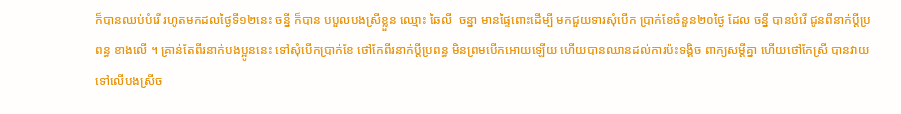ក៏បានឈប់បំរើ រហូតមកដលថ្ងៃទី១២នេះ ចន្នី ក៏បាន បបួលបងស្រីខ្លួន ឈ្មោះ ឆៃលី  ចន្នា មានផ្ទៃពោះដើម្បី មកជួយទារសុំបើក ប្រាក់ខែចំនួន២០ថ្ងៃ ដែល ចន្នី បានបំរើ ជូនពីនាក់ប្តីប្រពន្ធ ខាងលើ ។ គ្រាន់តែពីរនាក់បងប្អូននេះ ទៅសុំបើកប្រាក់ខែ ថៅកែពីរនាក់ប្តីប្រពន្ធ មិនព្រមបើកអោយឡើយ ហើយបានឈានដល់ការប៉ះទង្គិច ពាក្យសម្តីគ្នា ហើយថៅកែស្រី បានវាយ ទៅលើបងស្រីច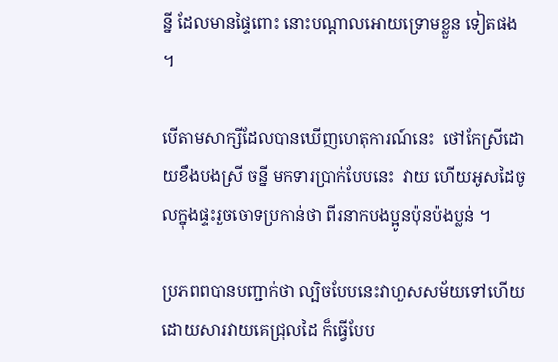ន្នី ដែលមានផ្ទៃពោះ នោះបណ្តាលអោយទ្រោមខ្លួន ទៀតផង ។

បើតាមសាក្សីដែលបានឃើញហេតុការណ៍នេះ  ថៅកែស្រីដោយខឹងបងស្រី ចន្នី មកទារប្រាក់បែបនេះ  វាយ ហើយអូសដៃចូលក្នុងផ្ទះរួចចោទប្រកាន់ថា ពីរនាកបងប្អូនប៉ុនប៉ងប្លន់ ។

ប្រភពពបានបញ្ជាក់ថា ល្បិចបែបនេះវាហួសសម័យទៅហើយ ដោយសារវាយគេជ្រុលដៃ ក៏ធ្វើបែប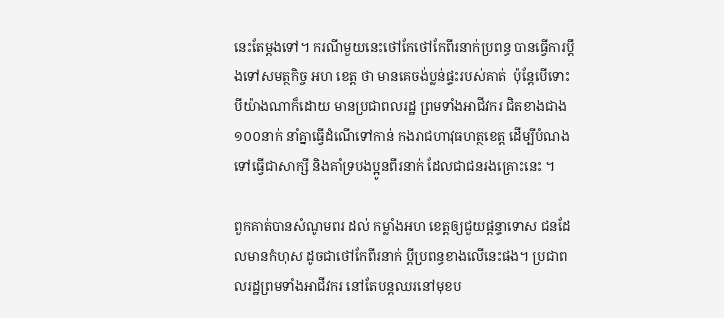នេះតែម្តងទៅ។ ករណីមួយនេះថៅកែថៅកែពីរនាក់ប្រពន្ធ បានធ្វើការប្តឹងទៅសមត្ថកិច្ច អហ ខេត្ត ថា មានគេចង់ប្លន់ផ្ទះរបស់គាត់  ប៉ុន្តែបើទោះបីយ៉ាងណាក៏ដោយ មានប្រជាពលរដ្ឋ ព្រមទាំងអាជីវករ ជិតខាងជាង ១០០នាក់ នាំគ្នាធ្វើដំណើទៅកាន់ កងរាជហាវុធហត្ថខេត្ត ដើម្បីបំណងទៅធ្វើជាសាក្សី និងគាំទ្របងប្អូនពីរនាក់ ដែលជាជនរងគ្រោះនេះ ។

ពួកគាត់បានសំណូមពរ ដល់ កម្លាំងអហ ខេត្តឲ្យជួយផ្តន្ទាទោស ជនដែលមានកំហុស ដូចជាថៅកែពីរនាក់ ប្ដីប្រពន្ធខាងលើនេះផង។ ប្រជាពលរដ្ឋព្រមទាំងអាជីវករ នៅតែបន្តឈរនៅមុខប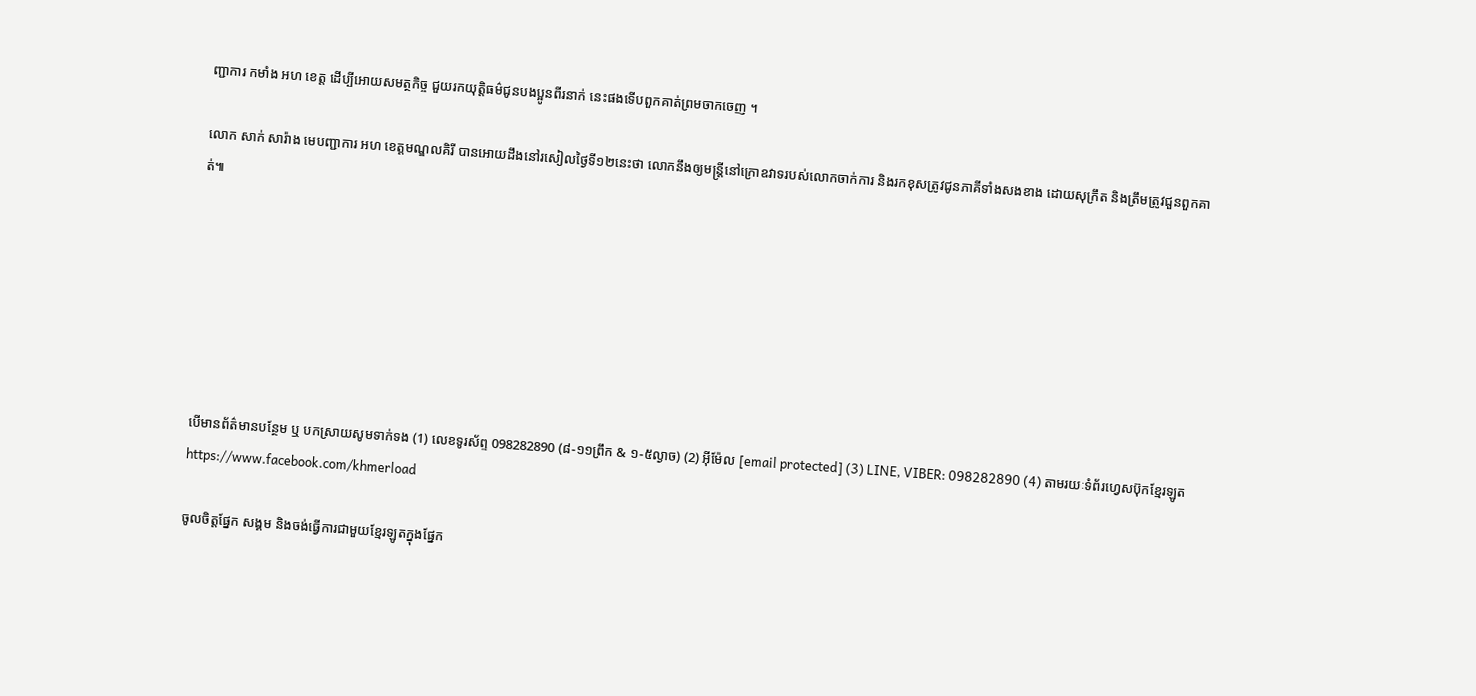ញ្ជាការ កមាំង អហ ខេត្ត ដើប្បីអោយសមត្ថកិច្ច ជួយរកយុត្តិធម៌ជូនបងប្អូនពីរនាក់ នេះផងទើបពួកគាត់ព្រមចាកចេញ ។

លោក សាក់ សារ៉ាង មេបញ្ជាការ អហ ខេត្តមណ្ឌលគិរី បានអោយដឹងនៅរសៀលថ្ងៃទី១២នេះថា លោកនឹងឲ្យមន្ត្រីនៅក្រោឧវាទរបស់លោកចាក់ការ និងរកខុសត្រូវជូនភាគីទាំងសងខាង ដោយសុក្រឹត និងត្រឹមត្រូវជួនពួកគាត់៕







បើមានព័ត៌មានបន្ថែម ឬ បកស្រាយសូមទាក់ទង (1) លេខទូរស័ព្ទ 098282890 (៨-១១ព្រឹក & ១-៥ល្ងាច) (2) អ៊ីម៉ែល [email protected] (3) LINE, VIBER: 098282890 (4) តាមរយៈទំព័រហ្វេសប៊ុកខ្មែរឡូត https://www.facebook.com/khmerload

ចូលចិត្តផ្នែក សង្គម និងចង់ធ្វើការជាមួយខ្មែរឡូតក្នុងផ្នែក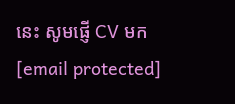នេះ សូមផ្ញើ CV មក [email protected]